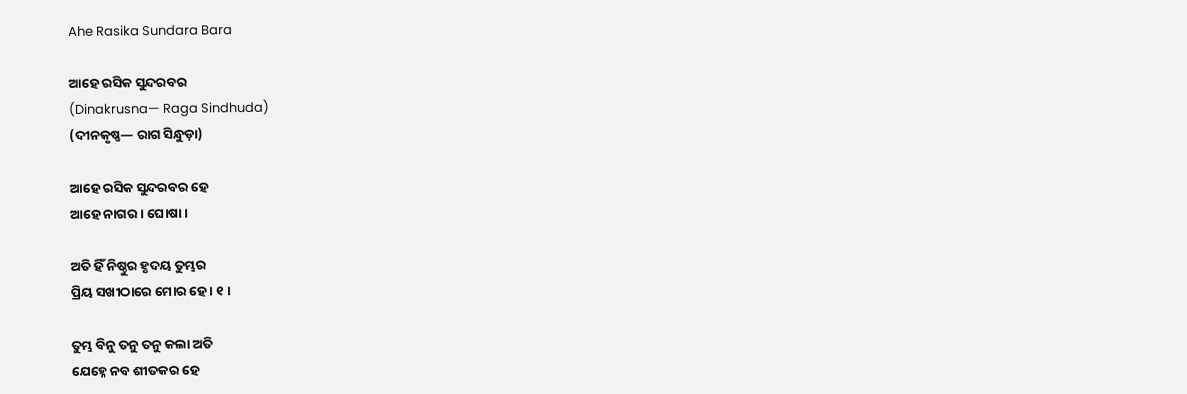Ahe Rasika Sundara Bara

ଆହେ ରସିକ ସୁନ୍ଦରବର
(Dinakrusna— Raga Sindhuda)
(ଦୀନକୃଷ୍ଣ— ରାଗ ସିନ୍ଧୁଡ଼ା)

ଆହେ ରସିକ ସୁନ୍ଦରବର ହେ
ଆହେ ନାଗର । ଘୋଷା ।

ଅତି ହିଁ ନିଷ୍ଠୁର ହୃଦୟ ତୁମ୍ଭର
ପ୍ରିୟ ସଖୀଠାରେ ମୋର ହେ । ୧ ।

ତୁମ୍ଭ ବିନୁ ତନୁ ତନୁ କଲା ଅତି
ଯେହ୍ନେ ନବ ଶୀତକର ହେ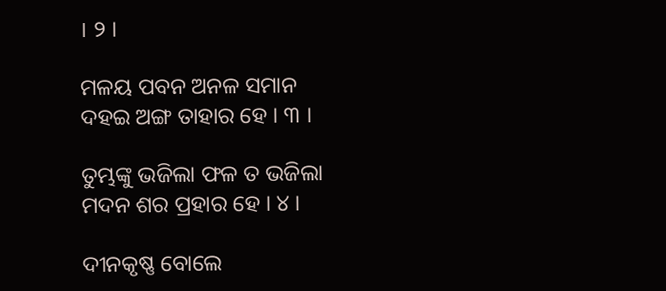। ୨ ।

ମଳୟ ପବନ ଅନଳ ସମାନ
ଦହଇ ଅଙ୍ଗ ତାହାର ହେ । ୩ ।

ତୁମ୍ଭଙ୍କୁ ଭଜିଲା ଫଳ ତ ଭଜିଲା
ମଦନ ଶର ପ୍ରହାର ହେ । ୪ ।

ଦୀନକୃଷ୍ଣ ବୋଲେ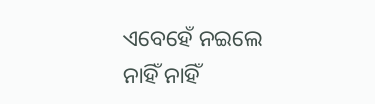ଏବେହେଁ ନଇଲେ
ନାହିଁ ନାହିଁ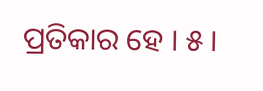ପ୍ରତିକାର ହେ । ୫ ।